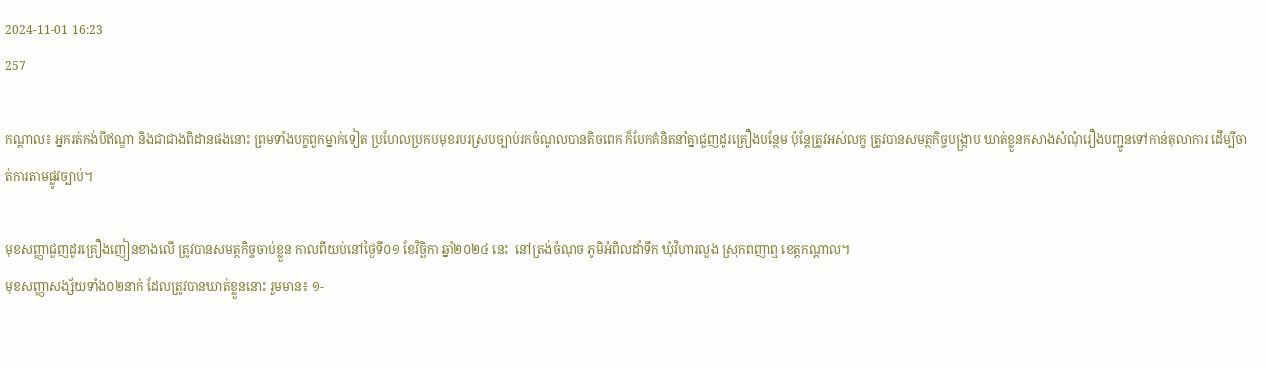2024-11-01 16:23
257

កណ្តាល៖ អ្នករត់កង់បីឥណ្ឌា និងជាជាងពិដានផងនោះ ព្រមទាំងបក្ខពួកម្នាក់ទៀត ប្រហែលប្រកបមុខរបរស្របច្បាប់រកចំណូលបានតិចពេក ក៏បែកគំនិតនាំគ្នាជួញដូរគ្រឿងបន្ថែម ប៉ុន្តែត្រូវអស់លក្ខ ត្រូវបានសមត្ថកិច្ចបង្ក្រាប ឃាត់ខ្លួនកសាងសំណុំរឿងបញ្ជូនទៅកាន់តុលាការ ដើម្បីចាត់ការតាមផ្លូវច្បាប់។

មុខសញ្ញាជួញដូរគ្រឿងញៀនខាងលើ ត្រូវបានសមត្ថកិច្ចចាប់ខ្លួន កាលពីយប់នៅថ្ងៃទី០១ ខែវិច្ឆិកា ឆ្នាំ២០២៤ នេះ  នៅត្រង់ចំណុច ភូមិអំពិលដាំទឹក ឃុំវិហារលួង ស្រុកពញាឮ ខេត្តកណ្ដាល។
មុខសញ្ញាសង្ស័យទាំង០២នាក់ ដែលត្រូវបានឃាត់ខ្លួននោះ រួមមាន៖ ១-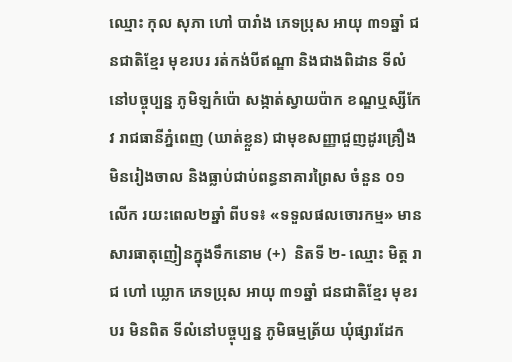ឈ្មោះ កុល សុភា ហៅ បារាំង ភេទប្រុស អាយុ ៣១ឆ្នាំ ជនជាតិខ្មែរ មុខរបរ រត់កង់បីឥណ្ឌា និងជាងពិដាន ទីលំនៅបច្ចុប្បន្ន ភូមិឡកំប៉ោ សង្កាត់ស្វាយប៉ាក ខណ្ឌឬស្សីកែវ រាជធានីភ្នំពេញ (ឃាត់ខ្លួន) ជាមុខសញ្ញាជួញដូរគ្រឿងមិនរៀងចាល និងធ្លាប់ជាប់ពន្ធនាគារព្រៃស ចំនួន ០១លើក រយះពេល២ឆ្នាំ ពីបទ៖ «ទទួលផលចោរកម្ម» មានសារធាតុញៀនក្នុងទឹកនោម (+)  និតទី ២- ឈ្មោះ មិត្ត រាជ ហៅ ឃ្លោក ភេទប្រុស អាយុ ៣១ឆ្នាំ ជនជាតិខ្មែរ មុខរបរ មិនពិត ទីលំនៅបច្ចុប្បន្ន ភូមិធម្មត្រ័យ ឃុំផ្សារដែក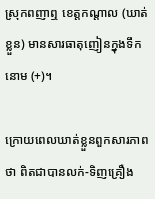ស្រុកពញាឮ ខេត្តកណ្ដាល (ឃាត់ខ្លួន) មានសារធាតុញៀនក្នុងទឹកនោម (+)។

ក្រោយពេលឃាត់ខ្លួនពួកសារភាពថា ពិតជាបានលក់-ទិញគ្រឿង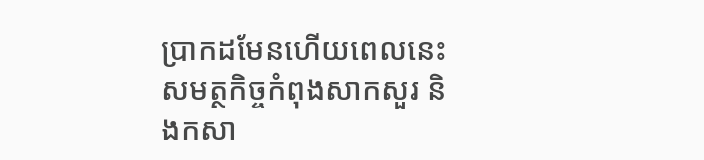បា្រកដមែនហើយពេលនេះសមត្ថកិច្ចកំពុងសាកសួរ និងកសា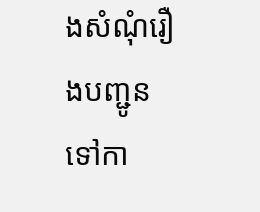ងសំណុំរឿងបញ្ជូនទៅកា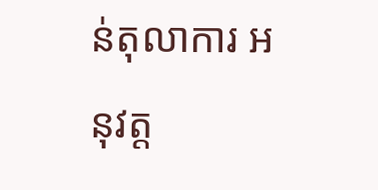ន់តុលាការ អនុវត្ត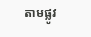តាមផ្លូវ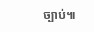ច្បាប់៕